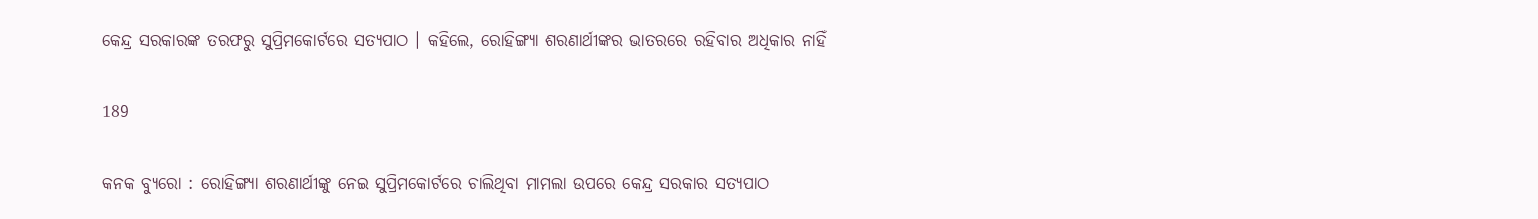କେନ୍ଦ୍ର ସରକାରଙ୍କ ତରଫରୁ ସୁପ୍ରିମକୋର୍ଟରେ ସତ୍ୟପାଠ । କହିଲେ, ରୋହିଙ୍ଗ୍ୟା ଶରଣାର୍ଥୀଙ୍କର ଭାତରରେ ରହିବାର ଅଧିକାର ନାହିଁ

189

କନକ ବ୍ୟୁରୋ : ରୋହିଙ୍ଗ୍ୟା ଶରଣାର୍ଥୀଙ୍କୁ ନେଇ ସୁପ୍ରିମକୋର୍ଟରେ ଚାଲିଥିବା ମାମଲା ଉପରେ କେନ୍ଦ୍ର ସରକାର ସତ୍ୟପାଠ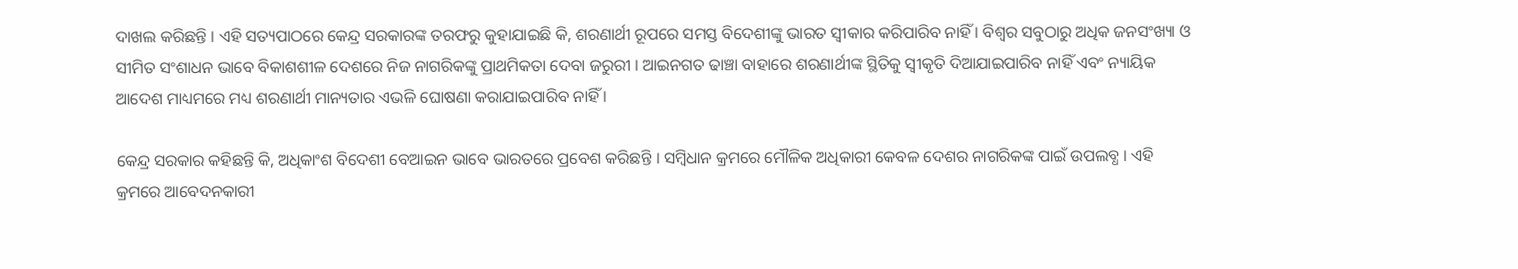ଦାଖଲ କରିଛନ୍ତି । ଏହି ସତ୍ୟପାଠରେ କେନ୍ଦ୍ର ସରକାରଙ୍କ ତରଫରୁ କୁହାଯାଇଛି କି, ଶରଣାର୍ଥୀ ରୂପରେ ସମସ୍ତ ବିଦେଶୀଙ୍କୁ ଭାରତ ସ୍ୱୀକାର କରିପାରିବ ନାହିଁ । ବିଶ୍ୱର ସବୁଠାରୁ ଅଧିକ ଜନସଂଖ୍ୟା ଓ ସୀମିତ ସଂଶାଧନ ଭାବେ ବିକାଶଶୀଳ ଦେଶରେ ନିଜ ନାଗରିକଙ୍କୁ ପ୍ରାଥମିକତା ଦେବା ଜରୁରୀ । ଆଇନଗତ ଢାଞ୍ଚା ବାହାରେ ଶରଣାର୍ଥୀଙ୍କ ସ୍ଥିତିକୁ ସ୍ୱୀକୃତି ଦିଆଯାଇପାରିବ ନାହିଁ ଏବଂ ନ୍ୟାୟିକ ଆଦେଶ ମାଧ୍ୟମରେ ମଧ୍ୟ ଶରଣାର୍ଥୀ ମାନ୍ୟତାର ଏଭଳି ଘୋଷଣା କରାଯାଇପାରିବ ନାହିଁ ।

କେନ୍ଦ୍ର ସରକାର କହିଛନ୍ତି କି, ଅଧିକାଂଶ ବିଦେଶୀ ବେଆଇନ ଭାବେ ଭାରତରେ ପ୍ରବେଶ କରିଛନ୍ତି । ସମ୍ବିଧାନ କ୍ରମରେ ମୌଳିକ ଅଧିକାରୀ କେବଳ ଦେଶର ନାଗରିକଙ୍କ ପାଇଁ ଉପଲବ୍ଧ । ଏହି କ୍ରମରେ ଆବେଦନକାରୀ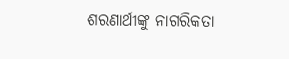ଶରଣାର୍ଥୀଙ୍କୁ ନାଗରିକତା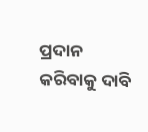ପ୍ରଦାନ କରିବାକୁ ଦାବି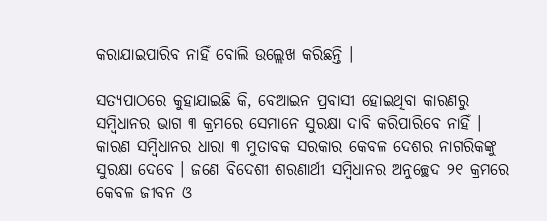କରାଯାଇପାରିବ ନାହିଁ ବୋଲି ଉଲ୍ଲେଖ କରିଛନ୍ତି ।

ସତ୍ୟପାଠରେ କୁହାଯାଇଛି କି, ବେଆଇନ ପ୍ରବାସୀ ହୋଇଥିବା କାରଣରୁ ସମ୍ବିଧାନର ଭାଗ ୩ କ୍ରମରେ ସେମାନେ ସୁରକ୍ଷା ଦାବି କରିପାରିବେ ନାହିଁ । କାରଣ ସମ୍ବିଧାନର ଧାରା ୩ ମୁତାବକ ସରକାର କେବଳ ଦେଶର ନାଗରିକଙ୍କୁ ସୁରକ୍ଷା ଦେବେ । ଜଣେ ବିଦେଶୀ ଶରଣାର୍ଥୀ ସମ୍ବିଧାନର ଅନୁଚ୍ଛେଦ ୨୧ କ୍ରମରେ କେବଳ ଜୀବନ ଓ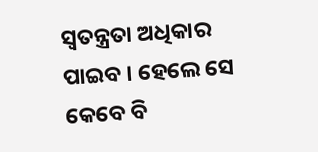ସ୍ୱତନ୍ତ୍ରତା ଅଧିକାର ପାଇବ । ହେଲେ ସେ କେବେ ବି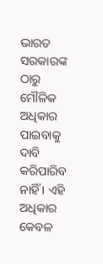ଭାରତ ସରକାରଙ୍କ ଠାରୁ ମୌଳିକ ଅଧିକାର ପାଇବାକୁ ଦାବି କରିପାରିବ ନାହିଁ । ଏହି ଅଧିକାର କେବଳ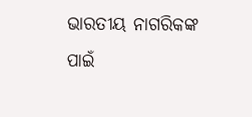ଭାରତୀୟ ନାଗରିକଙ୍କ ପାଇଁ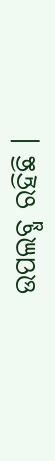ଉପଲବ୍ଧ ରହିଛି ।